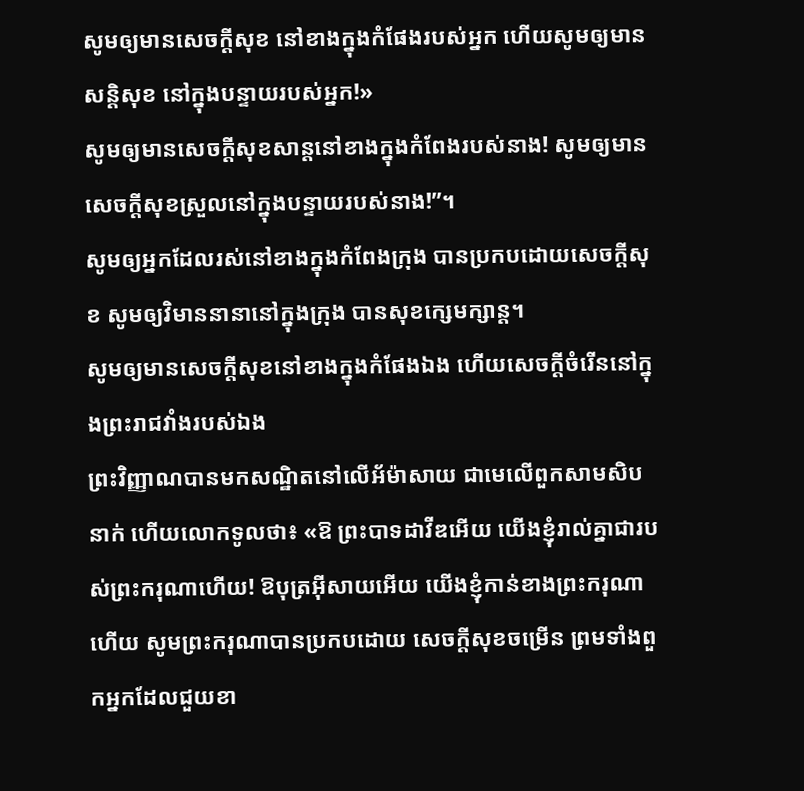សូមឲ្យមានសេចក្ដីសុខ នៅខាងក្នុងកំផែងរបស់អ្នក ហើយសូមឲ្យមានសន្ដិសុខ នៅក្នុងបន្ទាយរបស់អ្នក!»
សូមឲ្យមានសេចក្ដីសុខសាន្តនៅខាងក្នុងកំពែងរបស់នាង! សូមឲ្យមានសេចក្ដីសុខស្រួលនៅក្នុងបន្ទាយរបស់នាង!”។
សូមឲ្យអ្នកដែលរស់នៅខាងក្នុងកំពែងក្រុង បានប្រកបដោយសេចក្ដីសុខ សូមឲ្យវិមាននានានៅក្នុងក្រុង បានសុខក្សេមក្សាន្ត។
សូមឲ្យមានសេចក្ដីសុខនៅខាងក្នុងកំផែងឯង ហើយសេចក្ដីចំរើននៅក្នុងព្រះរាជវាំងរបស់ឯង
ព្រះវិញ្ញាណបានមកសណ្ឋិតនៅលើអ័ម៉ាសាយ ជាមេលើពួកសាមសិបនាក់ ហើយលោកទូលថា៖ «ឱ ព្រះបាទដាវីឌអើយ យើងខ្ញុំរាល់គ្នាជារបស់ព្រះករុណាហើយ! ឱបុត្រអ៊ីសាយអើយ យើងខ្ញុំកាន់ខាងព្រះករុណាហើយ សូមព្រះករុណាបានប្រកបដោយ សេចក្ដីសុខចម្រើន ព្រមទាំងពួកអ្នកដែលជួយខា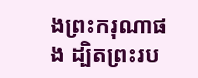ងព្រះករុណាផង ដ្បិតព្រះរប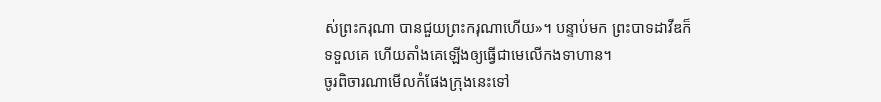ស់ព្រះករុណា បានជួយព្រះករុណាហើយ»។ បន្ទាប់មក ព្រះបាទដាវីឌក៏ទទួលគេ ហើយតាំងគេឡើងឲ្យធ្វើជាមេលើកងទាហាន។
ចូរពិចារណាមើលកំផែងក្រុងនេះទៅ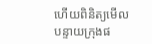ហើយពិនិត្យមើលបន្ទាយក្រុងផ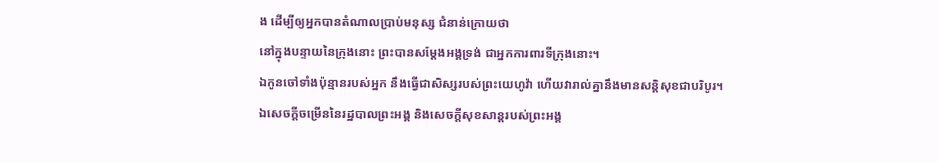ង ដើម្បីឲ្យអ្នកបានតំណាលប្រាប់មនុស្ស ជំនាន់ក្រោយថា
នៅក្នុងបន្ទាយនៃក្រុងនោះ ព្រះបានសម្ដែងអង្គទ្រង់ ជាអ្នកការពារទីក្រុងនោះ។
ឯកូនចៅទាំងប៉ុន្មានរបស់អ្នក នឹងធ្វើជាសិស្សរបស់ព្រះយេហូវ៉ា ហើយវារាល់គ្នានឹងមានសន្តិសុខជាបរិបូរ។
ឯសេចក្ដីចម្រើននៃរដ្ឋបាលព្រះអង្គ និងសេចក្ដីសុខសាន្តរបស់ព្រះអង្គ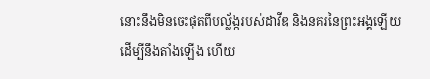នោះនឹងមិនចេះផុតពីបល្ល័ង្ករបស់ដាវីឌ និងនគរនៃព្រះអង្គឡើយ ដើម្បីនឹងតាំងឡើង ហើយ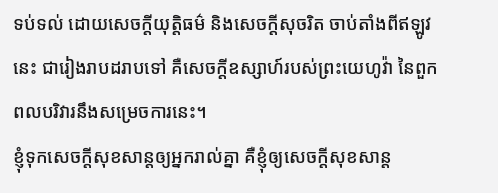ទប់ទល់ ដោយសេចក្ដីយុត្តិធម៌ និងសេចក្ដីសុចរិត ចាប់តាំងពីឥឡូវនេះ ជារៀងរាបដរាបទៅ គឺសេចក្ដីឧស្សាហ៍របស់ព្រះយេហូវ៉ា នៃពួកពលបរិវារនឹងសម្រេចការនេះ។
ខ្ញុំទុកសេចក្តីសុខសាន្តឲ្យអ្នករាល់គ្នា គឺខ្ញុំឲ្យសេចក្តីសុខសាន្ត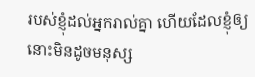របស់ខ្ញុំដល់អ្នករាល់គ្នា ហើយដែលខ្ញុំឲ្យ នោះមិនដូចមនុស្ស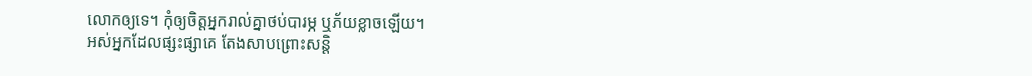លោកឲ្យទេ។ កុំឲ្យចិត្តអ្នករាល់គ្នាថប់បារម្ភ ឬភ័យខ្លាចឡើយ។
អស់អ្នកដែលផ្សះផ្សាគេ តែងសាបព្រោះសន្តិ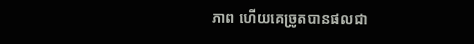ភាព ហើយគេច្រូតបានផលជា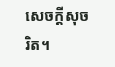សេចក្ដីសុចរិត។